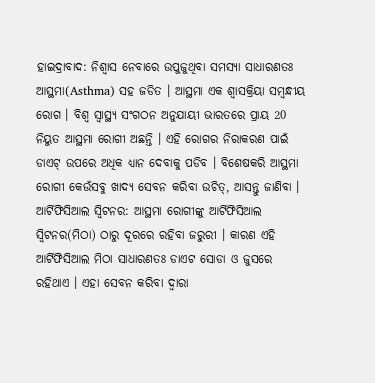ହାଇଦ୍ରାବାଦ: ନିଶ୍ବାସ ନେବାରେ ଉପୁଜୁଥିବା ସମସ୍ୟା ସାଧାରଣତଃ ଆସ୍ଥମା(Asthma) ସହ ଜଡିତ । ଆସ୍ଥମା ଏକ ଶ୍ବାସକ୍ରିୟା ସମ୍ବନ୍ଧୀୟ ରୋଗ । ବିଶ୍ୱ ସ୍ୱାସ୍ଥ୍ୟ ସଂଗଠନ ଅନୁଯାୟୀ ଭାରତରେ ପ୍ରାୟ 20 ନିୟୁତ ଆସ୍ଥମା ରୋଗୀ ଅଛନ୍ତି । ଏହି ରୋଗର ନିରାକରଣ ପାଇଁ ଡାଏଟ୍ ଉପରେ ଅଧିକ ଧ୍ୟାନ ଦେବାକୁ ପଡିବ । ବିଶେଷକରି ଆସ୍ଥମା ରୋଗୀ କେଉଁସବୁ ଖାଦ୍ୟ ସେବନ କରିବା ଉଚିତ୍, ଆସନ୍ତୁ ଜାଣିବା ।
ଆର୍ଟିଫିସିଆଲ ସ୍ବିଟନର: ଆସ୍ଥମା ରୋଗୀଙ୍କୁ ଆର୍ଟିଫିସିଆଲ ସ୍ବିଟନର(ମିଠା) ଠାରୁ ଦୂରରେ ରହିବା ଜରୁରୀ । କାରଣ ଏହି ଆର୍ଟିଫିସିଆଲ ମିଠା ସାଧାରଣତଃ ଡାଏଟ ସୋଡା ଓ ଜୁସରେ ରହିଥାଏ । ଏହା ସେବନ କରିବା ଦ୍ବାରା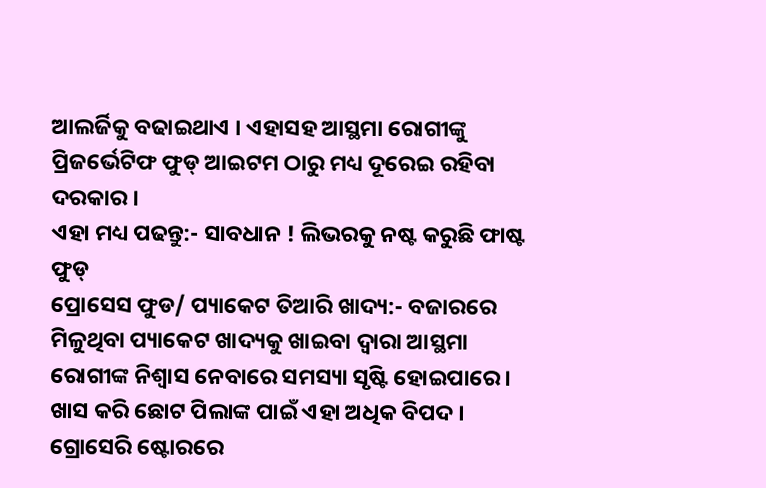ଆଲର୍ଜିକୁ ବଢାଇଥାଏ । ଏହାସହ ଆସ୍ଥମା ରୋଗୀଙ୍କୁ ପ୍ରିଜର୍ଭେଟିଫ ଫୁଡ୍ ଆଇଟମ ଠାରୁ ମଧ୍ୟ ଦୂରେଇ ରହିବା ଦରକାର ।
ଏହା ମଧ୍ୟ ପଢନ୍ତୁ:- ସାବଧାନ ! ଲିଭରକୁ ନଷ୍ଟ କରୁଛି ଫାଷ୍ଟ ଫୁଡ୍
ପ୍ରୋସେସ ଫୁଡ/ ପ୍ୟାକେଟ ତିଆରି ଖାଦ୍ୟ:- ବଜାରରେ ମିଳୁଥିବା ପ୍ୟାକେଟ ଖାଦ୍ୟକୁ ଖାଇବା ଦ୍ବାରା ଆସ୍ଥମା ରୋଗୀଙ୍କ ନିଶ୍ବାସ ନେବାରେ ସମସ୍ୟା ସୃଷ୍ଟି ହୋଇପାରେ । ଖାସ କରି ଛୋଟ ପିଲାଙ୍କ ପାଇଁ ଏହା ଅଧିକ ବିପଦ । ଗ୍ରୋସେରି ଷ୍ଟୋରରେ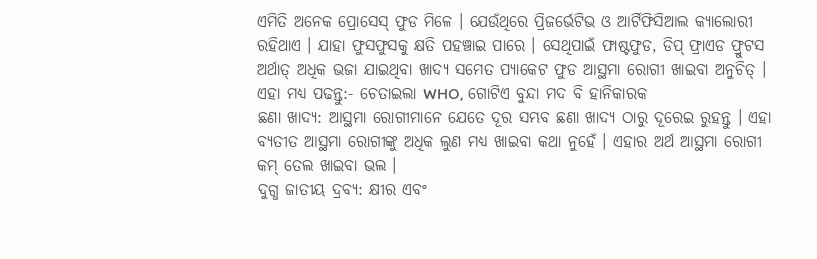ଏମିତି ଅନେକ ପ୍ରୋସେସ୍ ଫୁଡ ମିଳେ । ଯେଉଁଥିରେ ପ୍ରିଜର୍ଭେଟିଭ ଓ ଆର୍ଟିଫିସିଆଲ କ୍ୟାଲୋରୀ ରହିଥାଏ । ଯାହା ଫୁସଫୁସକୁ କ୍ଷତି ପହଞ୍ଚାଇ ପାରେ । ସେଥିପାଇଁ ଫାଷ୍ଟଫୁଡ, ଡିପ୍ ଫ୍ରାଏଡ ଫ୍ରୁଟସ ଅର୍ଥାତ୍ ଅଧିକ ଭଜା ଯାଇଥିବା ଖାଦ୍ୟ ସମେତ ପ୍ୟାକେଟ ଫୁଡ ଆସ୍ଥମା ରୋଗୀ ଖାଇବା ଅନୁଚିତ୍ ।
ଏହା ମଧ୍ୟ ପଢନ୍ତୁ:- ଚେତାଇଲା WHO, ଗୋଟିଏ ବୁନ୍ଦା ମଦ ବି ହାନିକାରକ
ଛଣା ଖାଦ୍ୟ: ଆସ୍ଥମା ରୋଗୀମାନେ ଯେତେ ଦୂର ସମ୍ଭବ ଛଣା ଖାଦ୍ୟ ଠାରୁ ଦୂରେଇ ରୁହନ୍ତୁ । ଏହା ବ୍ୟତୀତ ଆସ୍ଥମା ରୋଗୀଙ୍କୁ ଅଧିକ ଲୁଣ ମଧ୍ୟ ଖାଇବା କଥା ନୁହେଁ । ଏହାର ଅର୍ଥ ଆସ୍ଥମା ରୋଗୀ କମ୍ ତେଲ ଖାଇବା ଭଲ ।
ଦୁଗ୍ଧ ଜାତୀୟ ଦ୍ରବ୍ୟ: କ୍ଷୀର ଏବଂ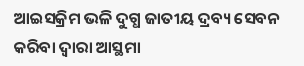ଆଇସକ୍ରିମ ଭଳି ଦୁଗ୍ଧ ଜାତୀୟ ଦ୍ରବ୍ୟ ସେବନ କରିବା ଦ୍ବାରା ଆସ୍ଥମା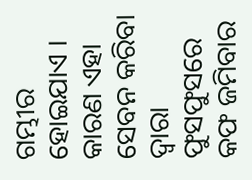ଗମ୍ଭୀର ହୋଇଯାଏ । କାରଣ ଏହା ସେବନ କରିବା ଦ୍ବାରା ଫୁସଫୁସରେ କଫ ଜମିବାର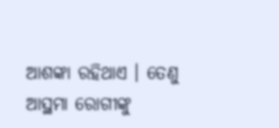ଆଶଙ୍କା ରହିଥାଏ । ତେଣୁ ଆସ୍ଥମା ରୋଗୀଙ୍କୁ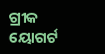ଗ୍ରୀକ ୟୋଗର୍ଟ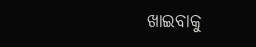ଖାଇବାକୁ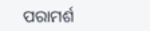ପରାମର୍ଶ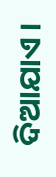ଦିଆଯାଏ ।